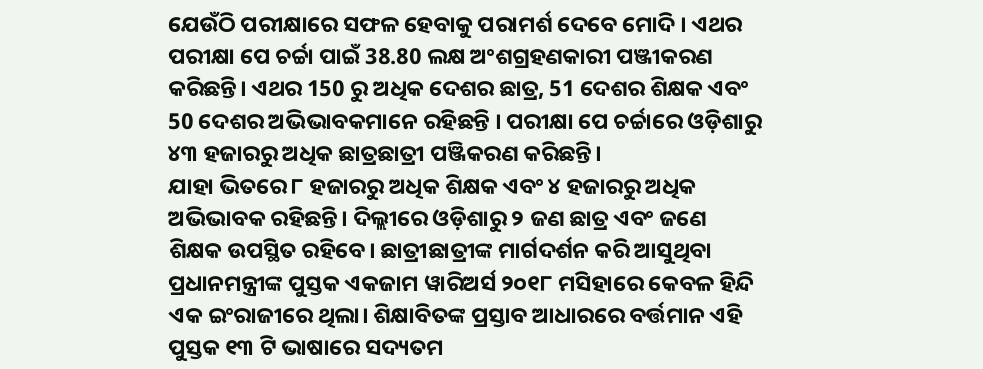ଯେଉଁଠି ପରୀକ୍ଷାରେ ସଫଳ ହେବାକୁ ପରାମର୍ଶ ଦେବେ ମୋଦି । ଏଥର ପରୀକ୍ଷା ପେ ଚର୍ଚ୍ଚା ପାଇଁ 38.80 ଲକ୍ଷ ଅଂଶଗ୍ରହଣକାରୀ ପଞ୍ଜୀକରଣ କରିଛନ୍ତି। ଏଥର 150 ରୁ ଅଧିକ ଦେଶର ଛାତ୍ର, 51 ଦେଶର ଶିକ୍ଷକ ଏବଂ 50 ଦେଶର ଅଭିଭାବକମାନେ ରହିଛନ୍ତି । ପରୀକ୍ଷା ପେ ଚର୍ଚ୍ଚାରେ ଓଡ଼ିଶାରୁ ୪୩ ହଜାରରୁ ଅଧିକ ଛାତ୍ରଛାତ୍ରୀ ପଞ୍ଜିକରଣ କରିଛନ୍ତି।
ଯାହା ଭିତରେ ୮ ହଜାରରୁ ଅଧିକ ଶିକ୍ଷକ ଏବଂ ୪ ହଜାରରୁ ଅଧିକ ଅଭିଭାବକ ରହିଛନ୍ତି। ଦିଲ୍ଲୀରେ ଓଡ଼ିଶାରୁ ୨ ଜଣ ଛାତ୍ର ଏବଂ ଜଣେ ଶିକ୍ଷକ ଉପସ୍ଥିତ ରହିବେ। ଛାତ୍ରୀଛାତ୍ରୀଙ୍କ ମାର୍ଗଦର୍ଶନ କରି ଆସୁଥିବା ପ୍ରଧାନମନ୍ତ୍ରୀଙ୍କ ପୁସ୍ତକ ଏକଜାମ ୱାରିଅର୍ସ ୨୦୧୮ ମସିହାରେ କେବଳ ହିନ୍ଦି ଏକ ଇଂରାଜୀରେ ଥିଲା। ଶିକ୍ଷାବିତଙ୍କ ପ୍ରସ୍ତାବ ଆଧାରରେ ବର୍ତ୍ତମାନ ଏହି ପୁସ୍ତକ ୧୩ ଟି ଭାଷାରେ ସଦ୍ୟତମ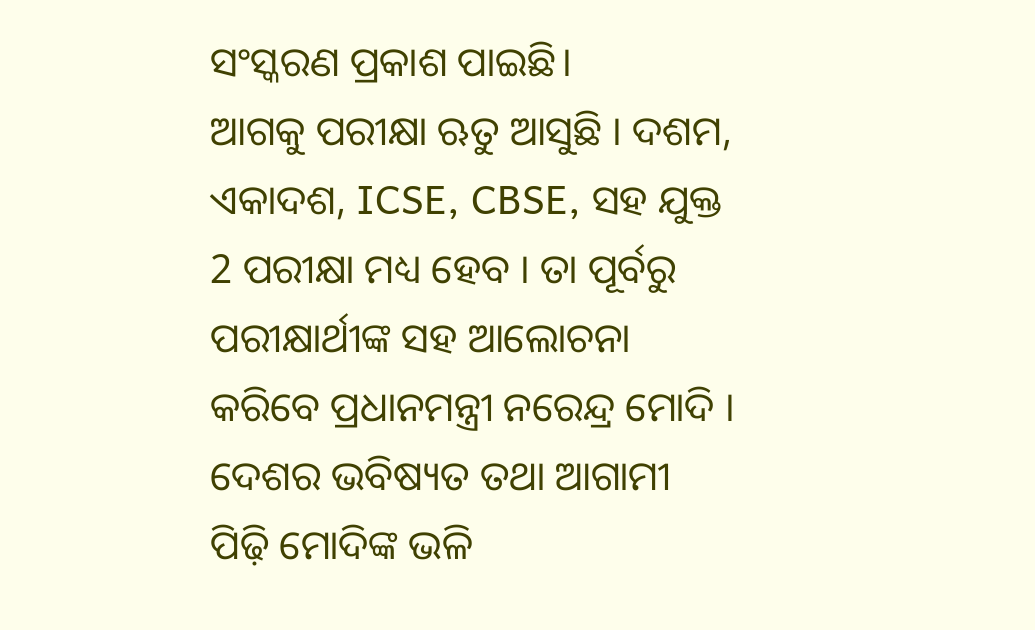ସଂସ୍କରଣ ପ୍ରକାଶ ପାଇଛି।
ଆଗକୁ ପରୀକ୍ଷା ଋତୁ ଆସୁଛି । ଦଶମ, ଏକାଦଶ, ICSE, CBSE, ସହ ଯୁକ୍ତ 2 ପରୀକ୍ଷା ମଧ୍ୟ ହେବ । ତା ପୂର୍ବରୁ ପରୀକ୍ଷାର୍ଥୀଙ୍କ ସହ ଆଲୋଚନା କରିବେ ପ୍ରଧାନମନ୍ତ୍ରୀ ନରେନ୍ଦ୍ର ମୋଦି । ଦେଶର ଭବିଷ୍ୟତ ତଥା ଆଗାମୀ ପିଢ଼ି ମୋଦିଙ୍କ ଭଳି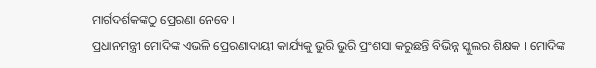ମାର୍ଗଦର୍ଶକଙ୍କଠୁ ପ୍ରେରଣା ନେବେ ।
ପ୍ରଧାନମନ୍ତ୍ରୀ ମୋଦିଙ୍କ ଏଭଳି ପ୍ରେରଣାଦାୟୀ କାର୍ଯ୍ୟକୁ ଭୁରି ଭୁରି ପ୍ରଂଶସା କରୁଛନ୍ତି ବିଭିନ୍ନ ସ୍କୁଲର ଶିକ୍ଷକ । ମୋଦିଙ୍କ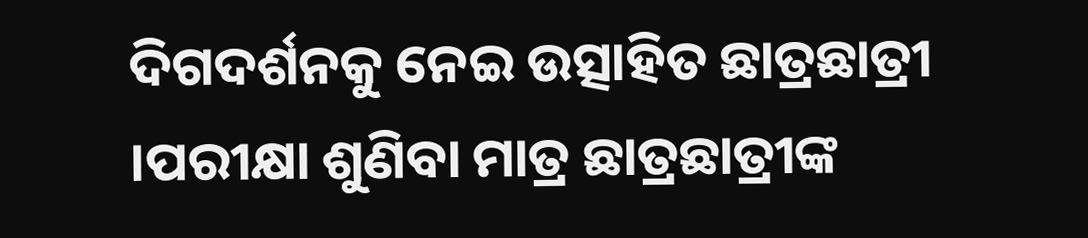ଦିଗଦର୍ଶନକୁ ନେଇ ଉତ୍ସାହିତ ଛାତ୍ରଛାତ୍ରୀ ।ପରୀକ୍ଷା ଶୁଣିବା ମାତ୍ର ଛାତ୍ରଛାତ୍ରୀଙ୍କ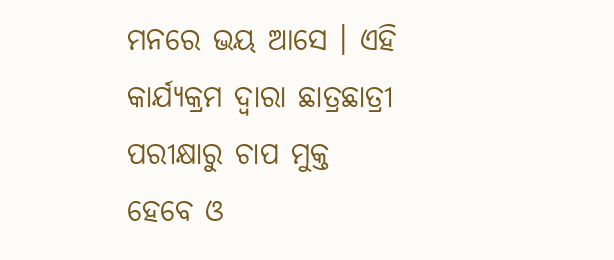ମନରେ ଭୟ ଆସେ । ଏହି କାର୍ଯ୍ୟକ୍ରମ ଦ୍ବାରା ଛାତ୍ରଛାତ୍ରୀ ପରୀକ୍ଷାରୁ ଚାପ ମୁକ୍ତ ହେବେ ଓ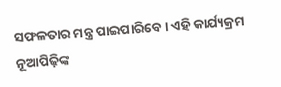ସଫଳତାର ମନ୍ତ୍ର ପାଇପାରିବେ । ଏହି କାର୍ଯ୍ୟକ୍ରମ ନୂଆପିଢ଼ିଙ୍କ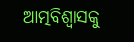ଆତ୍ମବିଶ୍ବାସକୁ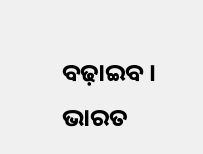ବଢ଼ାଇବ ।
ଭାରତ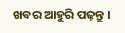ଖବର ଆହୁରି ପଢ଼ନ୍ତୁ ।